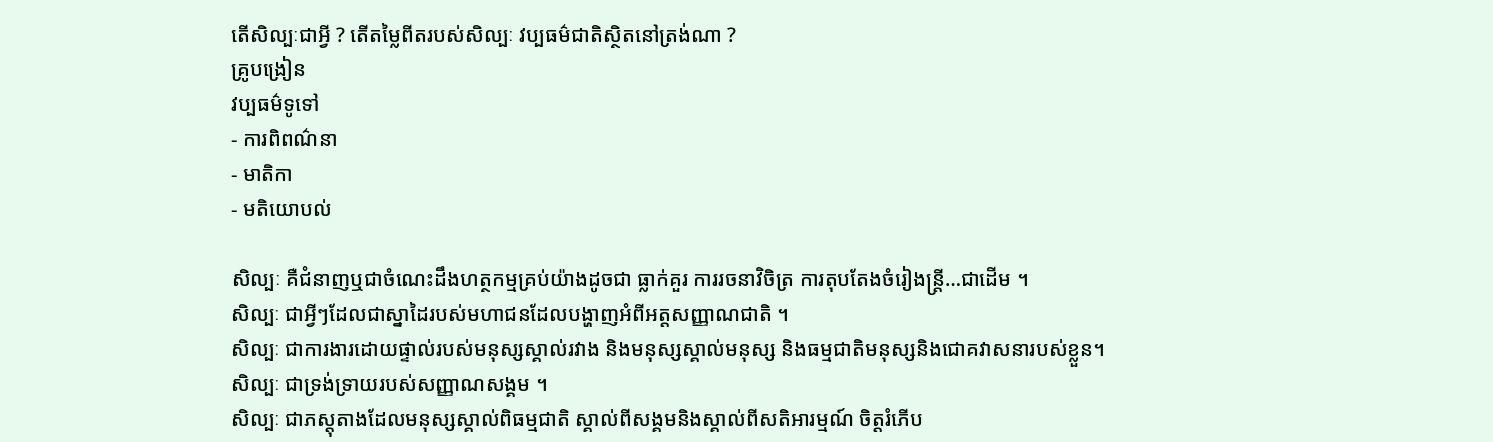តើសិល្បៈជាអ្វី ? តើតម្លៃពីតរបស់សិល្បៈ វប្បធម៌ជាតិស្ថិតនៅត្រង់ណា ?
គ្រូបង្រៀន
វប្បធម៌ទូទៅ
- ការពិពណ៌នា
- មាតិកា
- មតិយោបល់

សិល្បៈ គឺជំនាញឬជាចំណេះដឹងហត្ថកម្មគ្រប់យ៉ាងដូចជា ធ្លាក់គួរ ការរចនាវិចិត្រ ការតុបតែងចំរៀងន្រ្តី…ជាដើម ។
សិល្បៈ ជាអ្វីៗដែលជាស្នាដៃរបស់មហាជនដែលបង្ហាញអំពីអត្តសញ្ញាណជាតិ ។
សិល្បៈ ជាការងារដោយផ្ទាល់របស់មនុស្សស្គាល់រវាង និងមនុស្សស្គាល់មនុស្ស និងធម្មជាតិមនុស្សនិងជោគវាសនារបស់ខ្លួន។
សិល្បៈ ជាទ្រង់ទ្រាយរបស់សញ្ញាណសង្គម ។
សិល្បៈ ជាភស្តុតាងដែលមនុស្សស្គាល់ពិធម្មជាតិ ស្គាល់ពីសង្គមនិងស្គាល់ពីសតិអារម្មណ៍ ចិត្តរំភើប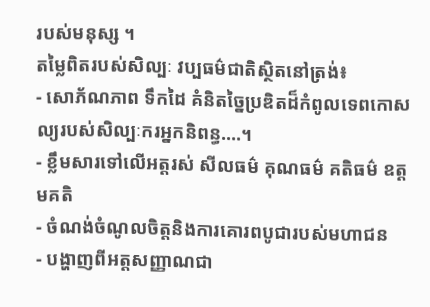របស់មនុស្ស ។
តម្លៃពិតរបស់សិល្បៈ វប្បធម៌ជាតិស្ថិតនៅត្រង់៖
- សោភ័ណភាព ទឹកដៃ គំនិតច្នៃប្រឌិតដ៏កំពូលទេពកោសល្យរបស់សិល្បៈករអ្នកនិពន្ធ….។
- ខ្លឹមសារទៅលើអត្តរស់ សីលធម៌ គុណធម៌ គតិធម៌ ឧត្តមគតិ
- ចំណង់ចំណូលចិត្តនិងការគោរពបូជារបស់មហាជន
- បង្ហាញពីអត្តសញ្ញាណជា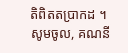តិពិតតប្រាកដ ។
សូមចូល, គណនី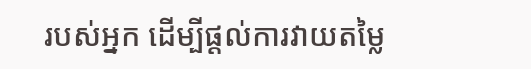របស់អ្នក ដើម្បីផ្តល់ការវាយតម្លៃ